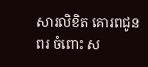សារលិខិត គោរពជូនពរ ចំពោះ ស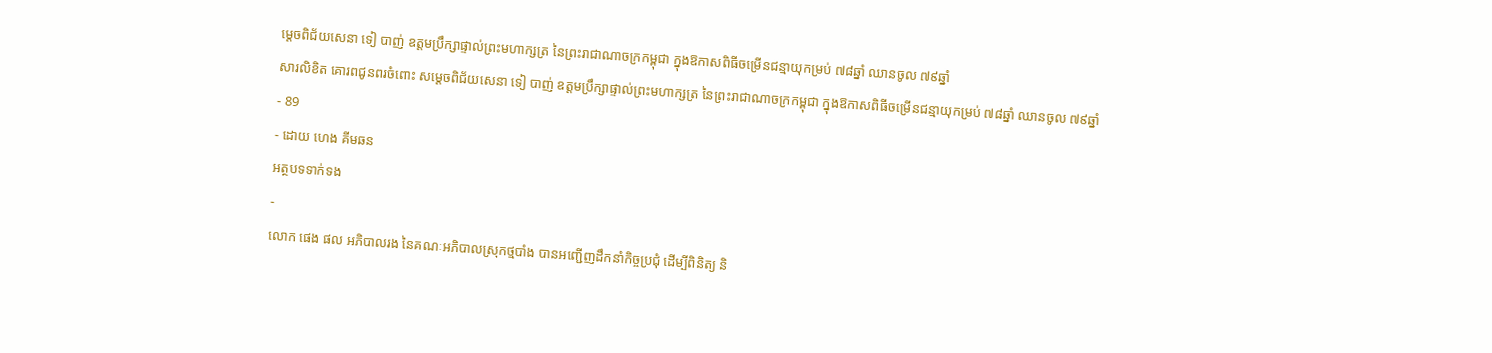ម្តេចពិជ័យសេនា ទៀ បាញ់ ឧត្តមប្រឹក្សាផ្ទាល់ព្រះមហាក្សត្រ នៃព្រះរាជាណាចក្រកម្ពុជា ក្នុងឱកាសពិធីចម្រើនជន្មាយុកម្រប់ ៧៨ឆ្នាំ ឈានចូល ៧៩ឆ្នាំ
សារលិខិត គោរពជូនពរចំពោះ សម្តេចពិជ័យសេនា ទៀ បាញ់ ឧត្តមប្រឹក្សាផ្ទាល់ព្រះមហាក្សត្រ នៃព្រះរាជាណាចក្រកម្ពុជា ក្នុងឱកាសពិធីចម្រើនជន្មាយុកម្រប់ ៧៨ឆ្នាំ ឈានចូល ៧៩ឆ្នាំ
- 89
- ដោយ ហេង គីមឆន
អត្ថបទទាក់ទង
-
លោក ផេង ផល អភិបាលរង នៃគណៈអភិបាលស្រុកថ្មបាំង បានអញ្ជើញដឹកនាំកិច្ចប្រជុំ ដើម្បីពិនិត្យ និ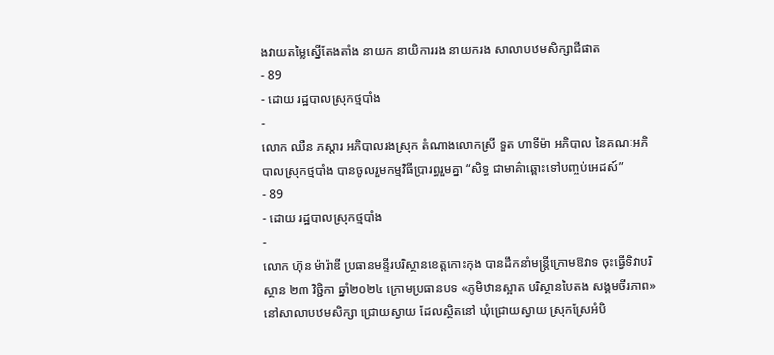ងវាយតម្លៃស្នើតែងតាំង នាយក នាយិការរង នាយករង សាលាបឋមសិក្សាជីផាត
- 89
- ដោយ រដ្ឋបាលស្រុកថ្មបាំង
-
លោក ឈឺន ភស្តារ អភិបាលរងស្រុក តំណាងលោកស្រី ទួត ហាទីម៉ា អភិបាល នៃគណៈអភិបាលស្រុកថ្មបាំង បានចូលរួមកម្មវិធីប្រារព្ធរួមគ្នា “សិទ្ធ ជាមាគ៌ាឆ្ពោះទៅបញ្ចប់អេដស៍”
- 89
- ដោយ រដ្ឋបាលស្រុកថ្មបាំង
-
លោក ហ៊ុន ម៉ារ៉ាឌី ប្រធានមន្ទីរបរិស្ថានខេត្តកោះកុង បានដឹកនាំមន្ត្រីក្រោមឱវាទ ចុះធ្វើទិវាបរិស្ថាន ២៣ វិច្ជិកា ឆ្នាំ២០២៤ ក្រោមប្រធានបទ «ភូមិឋានស្អាត បរិស្ថានបៃតង សង្គមចីរភាព» នៅសាលាបឋមសិក្សា ជ្រោយស្វាយ ដែលស្ថិតនៅ ឃុំជ្រោយស្វាយ ស្រុកស្រែអំបិ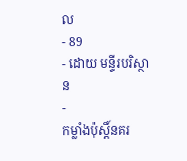ល
- 89
- ដោយ មន្ទីរបរិស្ថាន
-
កម្លាំងប៉ុស្តិ៍នគរ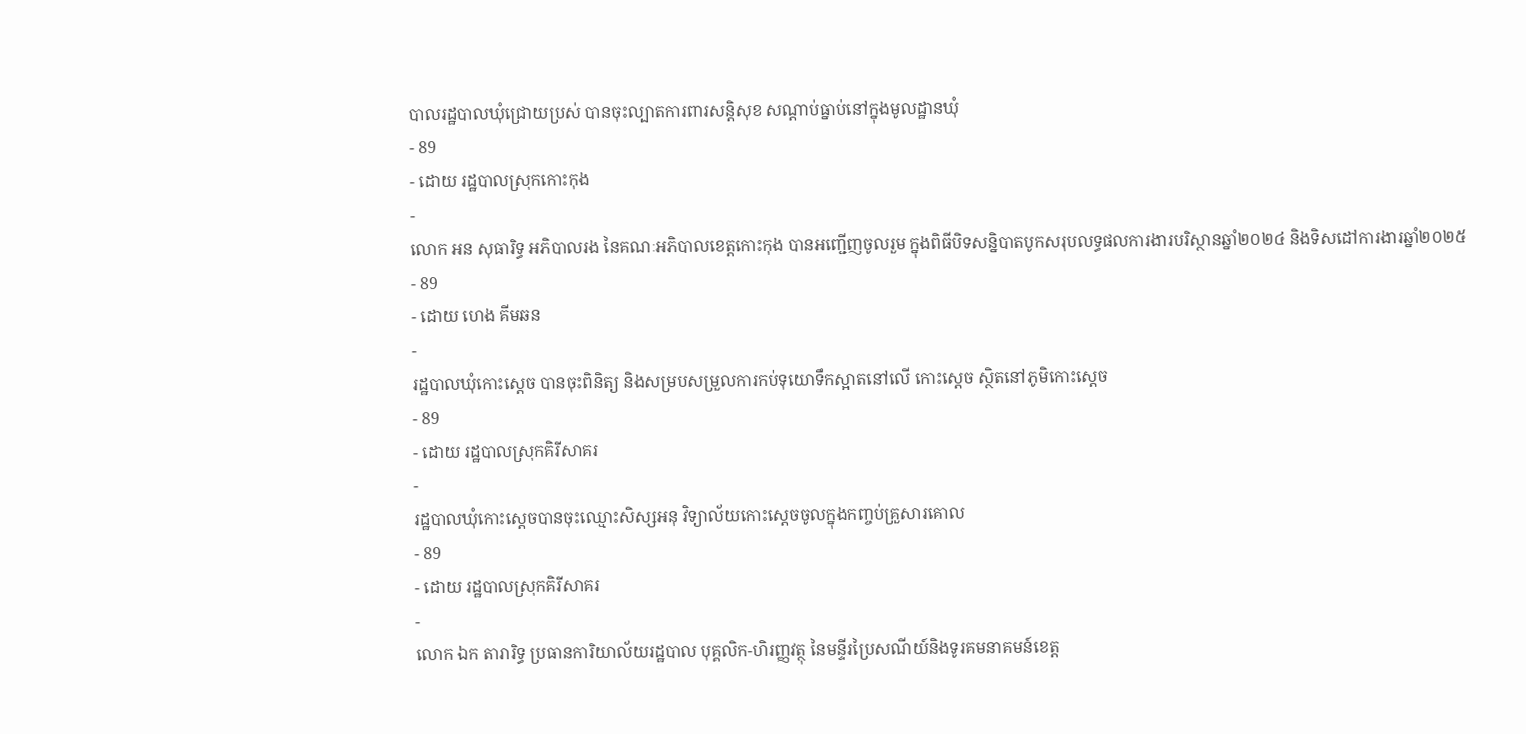បាលរដ្ឋបាលឃុំជ្រោយប្រស់ បានចុះល្បាតការពារសន្តិសុខ សណ្តាប់ធ្នាប់នៅក្នុងមូលដ្ឋានឃុំ
- 89
- ដោយ រដ្ឋបាលស្រុកកោះកុង
-
លោក អន សុធារិទ្ធ អភិបាលរង នៃគណៈអភិបាលខេត្តកោះកុង បានអញ្ជើញចូលរួម ក្នុងពិធីបិទសន្និបាតបូកសរុបលទ្ធផលការងារបរិស្ថានឆ្នាំ២០២៤ និងទិសដៅការងារឆ្នាំ២០២៥
- 89
- ដោយ ហេង គីមឆន
-
រដ្ឋបាលឃុំកោះស្ដេច បានចុះពិនិត្យ និងសម្របសម្រួលការកប់ទុយោទឹកស្អាតនៅលេី កោះស្ដេច ស្ថិតនៅភូមិកោះស្ដេច
- 89
- ដោយ រដ្ឋបាលស្រុកគិរីសាគរ
-
រដ្ឋបាលឃុំកោះស្ដេចបានចុះឈ្មោះសិស្សអនុ វិទ្យាល័យកោះស្ដេចចូលក្នុងកញ្ចប់គ្រួសារគោល
- 89
- ដោយ រដ្ឋបាលស្រុកគិរីសាគរ
-
លោក ឯក តារារិទ្ធ ប្រធានការិយាល័យរដ្ឋបាល បុគ្គលិក-ហិរញ្ញវត្ថុ នៃមន្ទីរប្រៃសណីយ៍និងទូរគមនាគមន៍ខេត្ត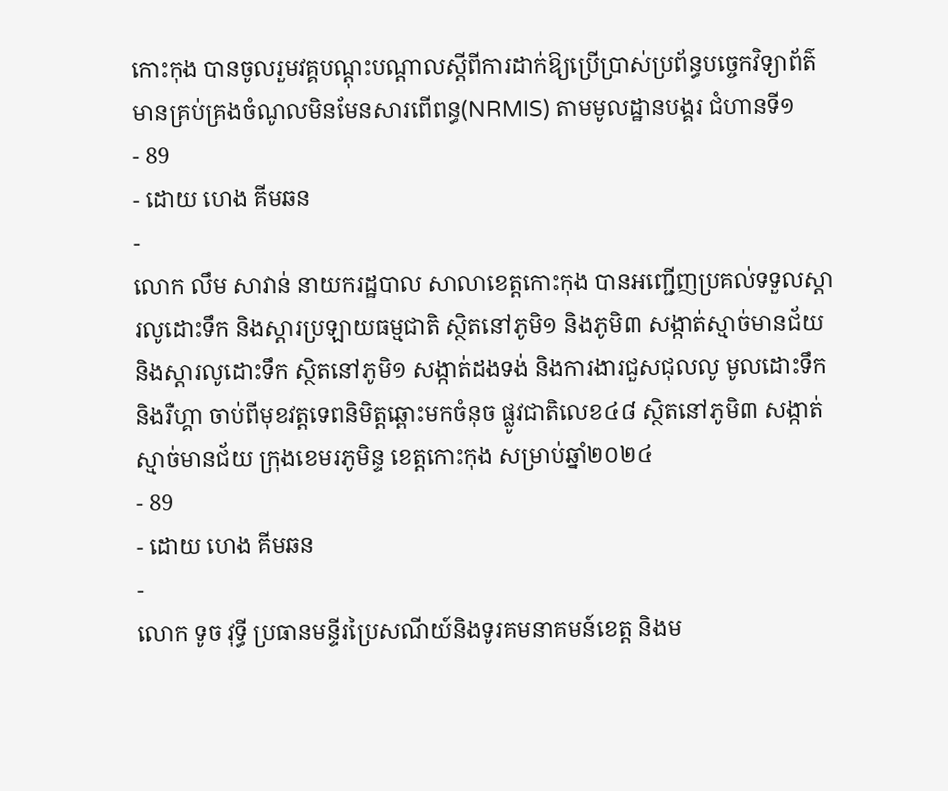កោះកុង បានចូលរួមវគ្គបណ្តុះបណ្តាលស្តីពីការដាក់ឱ្យប្រើប្រាស់ប្រព័ន្ធបច្ចេកវិទ្យាព័ត៌មានគ្រប់គ្រងចំណូលមិនមែនសារពើពន្ធ(NRMIS) តាមមូលដ្ឋានបង្គរ ជំហានទី១
- 89
- ដោយ ហេង គីមឆន
-
លោក លឹម សាវាន់ នាយករដ្ឋបាល សាលាខេត្តកោះកុង បានអញ្ជើញប្រគល់ទទួលស្តារលូដោះទឹក និងស្តារប្រឡាយធម្មជាតិ ស្ថិតនៅភូមិ១ និងភូមិ៣ សង្កាត់ស្មាច់មានជ័យ និងស្តារលូដោះទឹក ស្ថិតនៅភូមិ១ សង្កាត់ដងទង់ និងការងារជួសជុលលូ មូលដោះទឹក និងរឺហ្គា ចាប់ពីមុខវត្តទេពនិមិត្តឆ្ពោះមកចំនុច ផ្លូវជាតិលេខ៤៨ ស្ថិតនៅភូមិ៣ សង្កាត់ស្មាច់មានជ័យ ក្រុងខេមរភូមិន្ទ ខេត្តកោះកុង សម្រាប់ឆ្នាំ២០២៤
- 89
- ដោយ ហេង គីមឆន
-
លោក ទូច វុទ្ធី ប្រធានមន្ទីរប្រៃសណីយ៍និងទូរគមនាគមន៍ខេត្ត និងម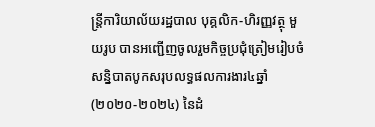ន្ត្រីការិយាល័យរដ្ឋបាល បុគ្គលិក-ហិរញ្ញវត្ថុ មួយរូប បានអញ្ជេីញចូលរួមកិច្ចប្រជុំត្រៀមរៀបចំសន្និបាតបូកសរុបលទ្ធផលការងារ៤ឆ្នាំ (២០២០-២០២៤) នៃដំ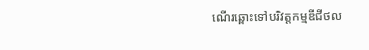ណេីរឆ្ពោះទៅបរិវត្តកម្មឌីជីថល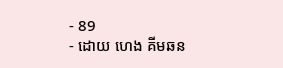- 89
- ដោយ ហេង គីមឆន